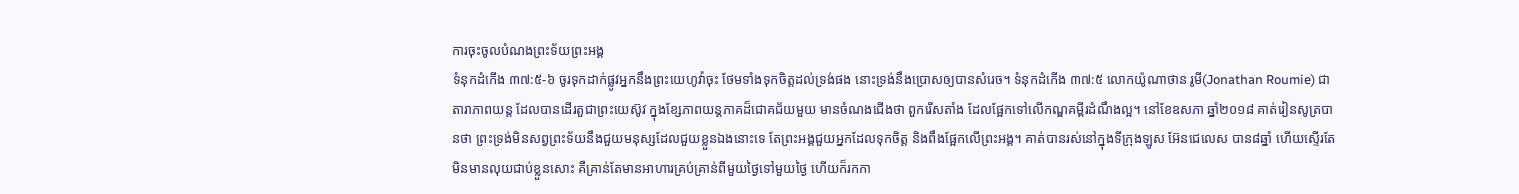ការចុះចូលបំណងព្រះទ័យព្រះអង្គ
ទំនុកដំកើង ៣៧:៥-៦ ចូរទុកដាក់ផ្លូវអ្នកនឹងព្រះយេហូវ៉ាចុះ ថែមទាំងទុកចិត្តដល់ទ្រង់ផង នោះទ្រង់នឹងប្រោសឲ្យបានសំរេច។ ទំនុកដំកើង ៣៧:៥ លោកយ៉ូណាថាន រូមី(Jonathan Roumie) ជាតារាភាពយន្ត ដែលបានដើរតួជាព្រះយេស៊ូវ ក្នុងខ្សែភាពយន្តភាគដ៏ជោគជ័យមួយ មានចំណងជើងថា ពួករើសតាំង ដែលផ្អែកទៅលើកណ្ឌគម្ពីរដំណឹងល្អ។ នៅខែឧសភា ឆ្នាំ២០១៨ គាត់រៀនសូត្របានថា ព្រះទ្រង់មិនសព្វព្រះទ័យនឹងជួយមនុស្សដែលជួយខ្លួនឯងនោះទេ តែព្រះអង្គជួយអ្នកដែលទុកចិត្ត និងពឹងផ្អែកលើព្រះអង្គ។ គាត់បានរស់នៅក្នុងទីក្រុងឡូស អ៊ែនជេលេស បាន៨ឆ្នាំ ហើយស្ទើរតែមិនមានលុយជាប់ខ្លួនសោះ គឺគ្រាន់តែមានអាហារគ្រប់គ្រាន់ពីមួយថ្ងៃទៅមួយថ្ងៃ ហើយក៏រកកា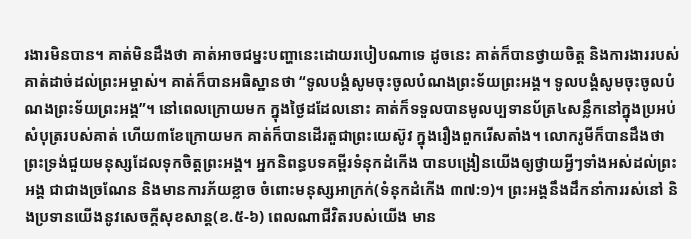រងារមិនបាន។ គាត់មិនដឹងថា គាត់អាចជម្នះបញ្ហានេះដោយរបៀបណាទេ ដូចនេះ គាត់ក៏បានថ្វាយចិត្ត និងការងាររបស់គាត់ដាច់ដល់ព្រះអម្ចាស់។ គាត់ក៏បានអធិស្ឋានថា “ទូលបង្គំសូមចុះចូលបំណងព្រះទ័យព្រះអង្គ។ ទូលបង្គំសូមចុះចូលបំណងព្រះទ័យព្រះអង្គ”។ នៅពេលក្រោយមក ក្នុងថ្ងៃដដែលនោះ គាត់ក៏ទទួលបានមូលប្បទានប័ត្រ៤សន្លឹកនៅក្នុងប្រអប់សំបុត្ររបស់គាត់ ហើយ៣ខែក្រោយមក គាត់ក៏បានដើរតួជាព្រះយេស៊ូវ ក្នុងរឿងពួករើសតាំង។ លោករូមីក៏បានដឹងថា ព្រះទ្រង់ជួយមនុស្សដែលទុកចិត្តព្រះអង្គ។ អ្នកនិពន្ធបទគម្ពីរទំនុកដំកើង បានបង្រៀនយើងឲ្យថ្វាយអ្វីៗទាំងអស់ដល់ព្រះអង្គ ជាជាងច្រណែន និងមានការភ័យខ្លាច ចំពោះមនុស្សអាក្រក់(ទំនុកដំកើង ៣៧:១)។ ព្រះអង្គនឹងដឹកនាំការរស់នៅ និងប្រទានយើងនូវសេចក្តីសុខសាន្ត(ខ.៥-៦) ពេលណាជីវិតរបស់យើង មាន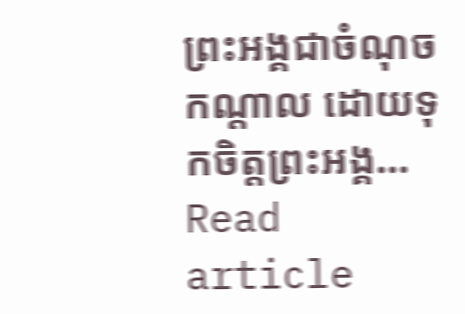ព្រះអង្គជាចំណុចកណ្តាល ដោយទុកចិត្តព្រះអង្គ…
Read article